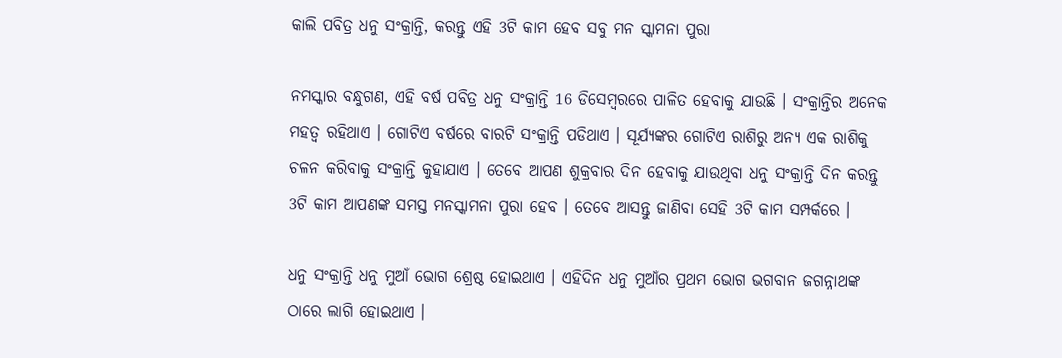କାଲି ପବିତ୍ର ଧନୁ ସଂକ୍ରାନ୍ତି, କରନ୍ତୁ ଏହି 3ଟି କାମ ହେବ ସବୁ ମନ ସ୍କାମନା ପୁରା

ନମସ୍କାର ବନ୍ଧୁଗଣ, ଏହି ବର୍ଷ ପବିତ୍ର ଧନୁ ସଂକ୍ରାନ୍ତି 16 ଡିସେମ୍ବରରେ ପାଳିତ ହେବାକୁ ଯାଉଛି । ସଂକ୍ରାନ୍ତିର ଅନେକ ମହତ୍ଵ ରହିଥାଏ । ଗୋଟିଏ ବର୍ଷରେ ବାରଟି ସଂକ୍ରାନ୍ତି ପଡିଥାଏ । ସୂର୍ଯ୍ୟଙ୍କର ଗୋଟିଏ ରାଶିରୁ ଅନ୍ୟ ଏକ ରାଶିକୁ ଚଳନ କରିବାକୁ ସଂକ୍ରାନ୍ତି କୁହାଯାଏ । ତେବେ ଆପଣ ଶୁକ୍ରବାର ଦିନ ହେବାକୁ ଯାଉଥିବା ଧନୁ ସଂକ୍ରାନ୍ତି ଦିନ କରନ୍ତୁ 3ଟି କାମ ଆପଣଙ୍କ ସମସ୍ତ ମନସ୍କାମନା ପୁରା ହେବ । ତେବେ ଆସନ୍ତୁ ଜାଣିବା ସେହି 3ଟି କାମ ସମ୍ପର୍କରେ ।

ଧନୁ ସଂକ୍ରାନ୍ତି ଧନୁ ମୁଆଁ ଭୋଗ ଶ୍ରେଷ୍ଠ ହୋଇଥାଏ । ଏହିଦିନ ଧନୁ ମୁଆଁର ପ୍ରଥମ ଭୋଗ ଭଗବାନ ଜଗନ୍ନାଥଙ୍କ ଠାରେ ଲାଗି ହୋଇଥାଏ ।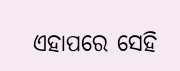ଏହାପରେ ସେହି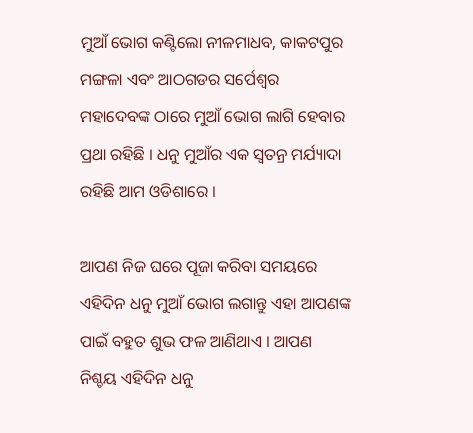ମୁଆଁ ଭୋଗ କଣ୍ଟିଲୋ ନୀଳମାଧବ, କାକଟପୁର ମଙ୍ଗଳା ଏବଂ ଆଠଗଡର ସର୍ପେଶ୍ଵର ମହାଦେବଙ୍କ ଠାରେ ମୁଆଁ ଭୋଗ ଲାଗି ହେବାର ପ୍ରଥା ରହିଛି । ଧନୁ ମୁଆଁର ଏକ ସ୍ବତନ୍ର ମର୍ଯ୍ୟାଦା ରହିଛି ଆମ ଓଡିଶାରେ ।

ଆପଣ ନିଜ ଘରେ ପୂଜା କରିବା ସମୟରେ ଏହିଦିନ ଧନୁ ମୁଆଁ ଭୋଗ ଲଗାନ୍ତୁ ଏହା ଆପଣଙ୍କ ପାଇଁ ବହୁତ ଶୁଭ ଫଳ ଆଣିଥାଏ । ଆପଣ ନିଶ୍ଚୟ ଏହିଦିନ ଧନୁ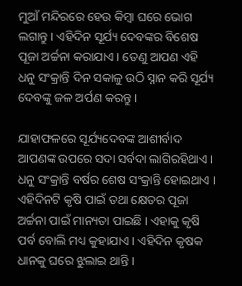ମୁଆଁ ମନ୍ଦିରରେ ହେଉ କିମ୍ବା ଘରେ ଭୋଗ ଲଗାନ୍ତୁ । ଏହିଦିନ ସୂର୍ଯ୍ୟ ଦେବଙ୍କର ବିଶେଷ ପୂଜା ଅର୍ଚ୍ଚନା କରାଯାଏ । ତେଣୁ ଆପଣ ଏହି ଧନୁ ସଂକ୍ରାନ୍ତି ଦିନ ସକାଳୁ ଉଠି ସ୍ନାନ କରି ସୂର୍ଯ୍ୟ ଦେବଙ୍କୁ ଜଳ ଅର୍ପଣ କରନ୍ତୁ ।

ଯାହାଫଳରେ ସୂର୍ଯ୍ୟଦେବଙ୍କ ଆଶୀର୍ବାଦ ଆପଣଙ୍କ ଉପରେ ସଦା ସର୍ବଦା ଲାଗିରହିଥାଏ । ଧନୁ ସଂକ୍ରାନ୍ତି ବର୍ଷର ଶେଷ ସଂକ୍ରାନ୍ତି ହୋଇଥାଏ । ଏହିଦିନଟି କୃଷି ପାଇଁ ତଥା କ୍ଷେତର ପୂଜା ଅର୍ଚ୍ଚନା ପାଇଁ ମାନ୍ୟତା ପାଇଛି । ଏହାକୁ କୃଷି ପର୍ବ ବୋଲି ମଧ୍ୟ କୁହାଯାଏ । ଏହିଦିନ କୃଷକ ଧାନକୁ ଘରେ ଝୁଲାଇ ଥାନ୍ତି ।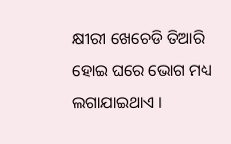କ୍ଷୀରୀ ଖେଚେଡି ତିଆରି ହୋଇ ଘରେ ଭୋଗ ମଧ୍ୟ ଲଗାଯାଇଥାଏ ।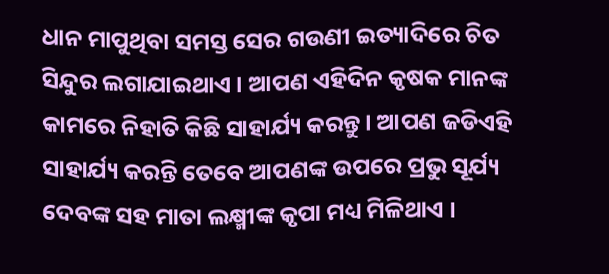ଧାନ ମାପୁଥିବା ସମସ୍ତ ସେର ଗଉଣୀ ଇତ୍ୟାଦିରେ ଚିତ ସିନ୍ଦୁର ଲଗାଯାଇଥାଏ । ଆପଣ ଏହିଦିନ କୃଷକ ମାନଙ୍କ କାମରେ ନିହାତି କିଛି ସାହାର୍ଯ୍ୟ କରନ୍ତୁ । ଆପଣ ଜଡିଏହି ସାହାର୍ଯ୍ୟ କରନ୍ତି ତେବେ ଆପଣଙ୍କ ଉପରେ ପ୍ରଭୁ ସୂର୍ଯ୍ୟ ଦେବଙ୍କ ସହ ମାତା ଲକ୍ଷ୍ମୀଙ୍କ କୃପା ମଧ୍ୟ ମିଳିଥାଏ ।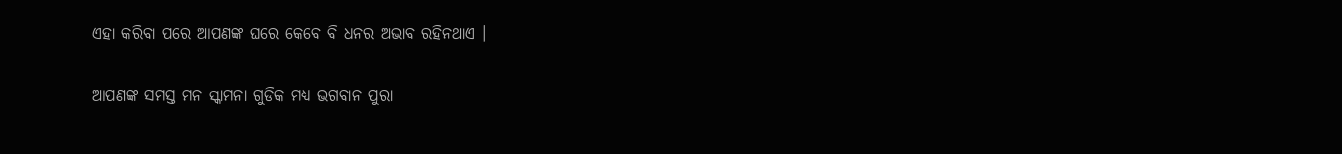ଏହା କରିବା ପରେ ଆପଣଙ୍କ ଘରେ କେବେ ବି ଧନର ଅଭାବ ରହିନଥାଏ ।

ଆପଣଙ୍କ ସମସ୍ତ ମନ ସ୍କାମନା ଗୁଡିକ ମଧ୍ୟ ଭଗବାନ ପୁରା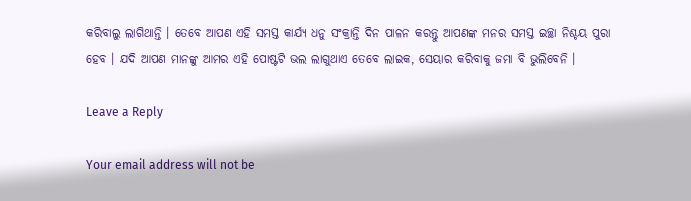କରିବାଲୁ ଲାଗିଥାନ୍ତି । ତେବେ ଆପଣ ଏହି ସମସ୍ତ କାର୍ଯ୍ୟ ଧନୁ ସଂକ୍ରାନ୍ତି ଦିନ ପାଳନ କରନ୍ତୁ ଆପଣଙ୍କ ମନର ସମସ୍ତ ଇଚ୍ଛା ନିଶ୍ଚୟ ପୁରା ହେବ । ଯଦି ଆପଣ ମାନଙ୍କୁ ଆମର ଏହି ପୋଷ୍ଟଟି ଭଲ ଲାଗୁଥାଏ ତେବେ ଲାଇକ, ସେୟାର କରିବାକୁ ଜମା ବି ଭୁଲିବେନି ।

Leave a Reply

Your email address will not be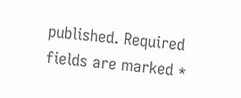published. Required fields are marked *